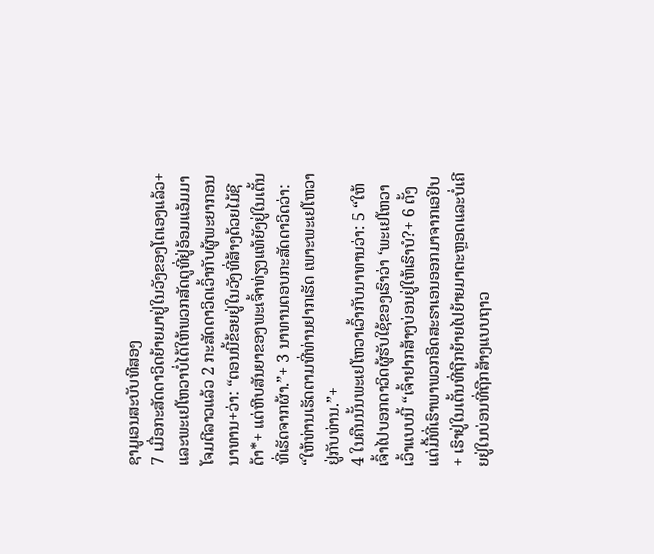ຊາມູເອນສະບັບທີສອງ
7 ເມື່ອກະສັດດາວິດຍ້າຍມາຢູ່ໃນວັງຂອງໂຕເອງແລ້ວ+ ແລະພະເຢໂຫວາບໍ່ໄດ້ໃຫ້ພວກສັດຕູທີ່ຢູ່ອ້ອມແອ້ມມາໂຈມຕີລາວແລ້ວ 2 ກະສັດດາວິດເວົ້າກັບຜູ້ພະຍາກອນນາທານ+ວ່າ: “ຕອນນີ້ຂ້ອຍຢູ່ໃນວັງທີ່ສ້າງດ້ວຍໄມ້ຊີດ້າ*+ ແຕ່ຫີບສັນຍາຂອງພະເຈົ້າທ່ຽງແທ້ຍັງຢູ່ໃນເຕັ້ນທີ່ເຮັດຈາກຜ້າ.”+ 3 ນາທານຕອບກະສັດດາວິດວ່າ: “ໃຫ້ທ່ານເຮັດຕາມທີ່ທ່ານຢາກເຮັດ ເພາະພະເຢໂຫວາຢູ່ກັບທ່ານ.”+
4 ໃນຄືນນັ້ນພະເຢໂຫວາເວົ້າກັບນາທານວ່າ: 5 “ໃຫ້ເຈົ້າໄປບອກດາວິດຜູ້ຮັບໃຊ້ຂອງເຮົາວ່າ ‘ພະເຢໂຫວາເວົ້າແບບນີ້ “ເຈົ້າຢາກສ້າງບ່ອນຢູ່ໃຫ້ເຮົາບໍ?+ 6 ຕັ້ງແຕ່ມື້ທີ່ເຮົາພາພວກອິດສະຣາເອນອອກມາຈາກເອຢິບ+ ເຮົາຢູ່ໃນເຕັ້ນທີ່ຖືກຍ້າຍໄປຍ້າຍມາຕະຫຼອດແລະບໍ່ເຄີຍຢູ່ໃນບ່ອນທີ່ຖືກສ້າງແບບຖາວ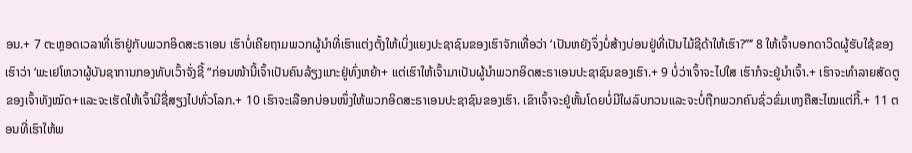ອນ.+ 7 ຕະຫຼອດເວລາທີ່ເຮົາຢູ່ກັບພວກອິດສະຣາເອນ ເຮົາບໍ່ເຄີຍຖາມພວກຜູ້ນຳທີ່ເຮົາແຕ່ງຕັ້ງໃຫ້ເບິ່ງແຍງປະຊາຊົນຂອງເຮົາຈັກເທື່ອວ່າ ‘ເປັນຫຍັງຈຶ່ງບໍ່ສ້າງບ່ອນຢູ່ທີ່ເປັນໄມ້ຊີດ້າໃຫ້ເຮົາ?’”’ 8 ໃຫ້ເຈົ້າບອກດາວິດຜູ້ຮັບໃຊ້ຂອງເຮົາວ່າ ‘ພະເຢໂຫວາຜູ້ບັນຊາການກອງທັບເວົ້າຈັ່ງຊີ້ “ກ່ອນໜ້ານີ້ເຈົ້າເປັນຄົນລ້ຽງແກະຢູ່ທົ່ງຫຍ້າ+ ແຕ່ເຮົາໃຫ້ເຈົ້າມາເປັນຜູ້ນຳພວກອິດສະຣາເອນປະຊາຊົນຂອງເຮົາ.+ 9 ບໍ່ວ່າເຈົ້າຈະໄປໃສ ເຮົາກໍຈະຢູ່ນຳເຈົ້າ.+ ເຮົາຈະທຳລາຍສັດຕູຂອງເຈົ້າທັງໝົດ+ແລະຈະເຮັດໃຫ້ເຈົ້າມີຊື່ສຽງໄປທົ່ວໂລກ.+ 10 ເຮົາຈະເລືອກບ່ອນໜຶ່ງໃຫ້ພວກອິດສະຣາເອນປະຊາຊົນຂອງເຮົາ. ເຂົາເຈົ້າຈະຢູ່ຫັ້ນໂດຍບໍ່ມີໃຜລົບກວນແລະຈະບໍ່ຖືກພວກຄົນຊົ່ວຂົ່ມເຫງຄືສະໄໝແຕ່ກີ້.+ 11 ຕອນທີ່ເຮົາໃຫ້ພ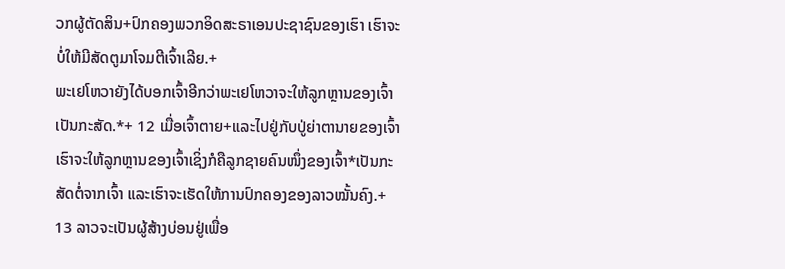ວກຜູ້ຕັດສິນ+ປົກຄອງພວກອິດສະຣາເອນປະຊາຊົນຂອງເຮົາ ເຮົາຈະບໍ່ໃຫ້ມີສັດຕູມາໂຈມຕີເຈົ້າເລີຍ.+
ພະເຢໂຫວາຍັງໄດ້ບອກເຈົ້າອີກວ່າພະເຢໂຫວາຈະໃຫ້ລູກຫຼານຂອງເຈົ້າເປັນກະສັດ.*+ 12 ເມື່ອເຈົ້າຕາຍ+ແລະໄປຢູ່ກັບປູ່ຍ່າຕານາຍຂອງເຈົ້າ ເຮົາຈະໃຫ້ລູກຫຼານຂອງເຈົ້າເຊິ່ງກໍຄືລູກຊາຍຄົນໜຶ່ງຂອງເຈົ້າ*ເປັນກະສັດຕໍ່ຈາກເຈົ້າ ແລະເຮົາຈະເຮັດໃຫ້ການປົກຄອງຂອງລາວໝັ້ນຄົງ.+ 13 ລາວຈະເປັນຜູ້ສ້າງບ່ອນຢູ່ເພື່ອ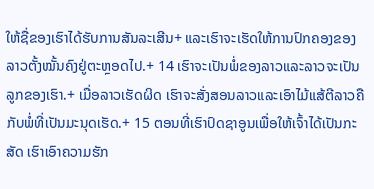ໃຫ້ຊື່ຂອງເຮົາໄດ້ຮັບການສັນລະເສີນ+ ແລະເຮົາຈະເຮັດໃຫ້ການປົກຄອງຂອງລາວຕັ້ງໝັ້ນຄົງຢູ່ຕະຫຼອດໄປ.+ 14 ເຮົາຈະເປັນພໍ່ຂອງລາວແລະລາວຈະເປັນລູກຂອງເຮົາ.+ ເມື່ອລາວເຮັດຜິດ ເຮົາຈະສັ່ງສອນລາວແລະເອົາໄມ້ແສ້ຕີລາວຄືກັບພໍ່ທີ່ເປັນມະນຸດເຮັດ.+ 15 ຕອນທີ່ເຮົາປົດຊາອູນເພື່ອໃຫ້ເຈົ້າໄດ້ເປັນກະສັດ ເຮົາເອົາຄວາມຮັກ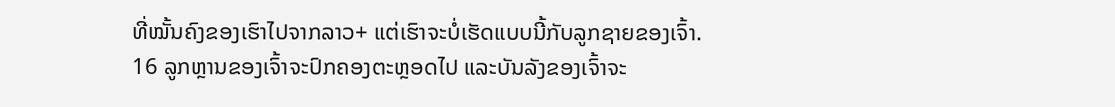ທີ່ໝັ້ນຄົງຂອງເຮົາໄປຈາກລາວ+ ແຕ່ເຮົາຈະບໍ່ເຮັດແບບນີ້ກັບລູກຊາຍຂອງເຈົ້າ. 16 ລູກຫຼານຂອງເຈົ້າຈະປົກຄອງຕະຫຼອດໄປ ແລະບັນລັງຂອງເຈົ້າຈະ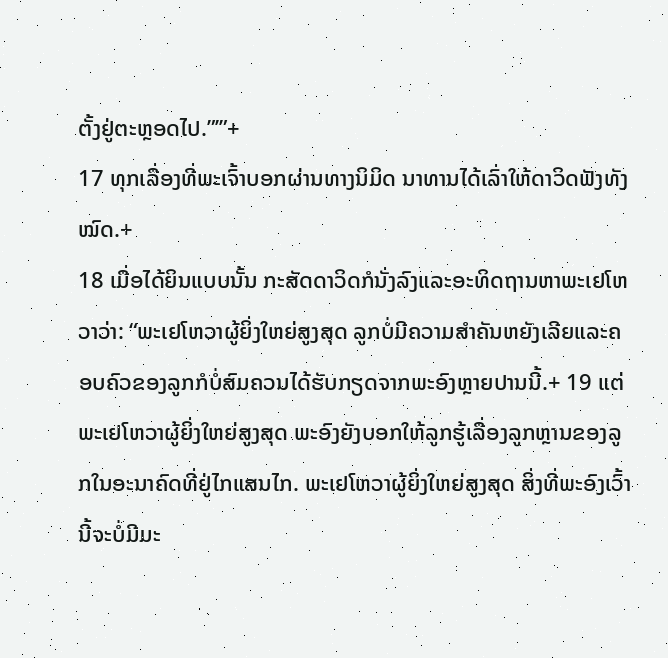ຕັ້ງຢູ່ຕະຫຼອດໄປ.”’”+
17 ທຸກເລື່ອງທີ່ພະເຈົ້າບອກຜ່ານທາງນິມິດ ນາທານໄດ້ເລົ່າໃຫ້ດາວິດຟັງທັງໝົດ.+
18 ເມື່ອໄດ້ຍິນແບບນັ້ນ ກະສັດດາວິດກໍນັ່ງລົງແລະອະທິດຖານຫາພະເຢໂຫວາວ່າ: “ພະເຢໂຫວາຜູ້ຍິ່ງໃຫຍ່ສູງສຸດ ລູກບໍ່ມີຄວາມສຳຄັນຫຍັງເລີຍແລະຄອບຄົວຂອງລູກກໍບໍ່ສົມຄວນໄດ້ຮັບກຽດຈາກພະອົງຫຼາຍປານນີ້.+ 19 ແຕ່ພະເຢໂຫວາຜູ້ຍິ່ງໃຫຍ່ສູງສຸດ ພະອົງຍັງບອກໃຫ້ລູກຮູ້ເລື່ອງລູກຫຼານຂອງລູກໃນອະນາຄົດທີ່ຢູ່ໄກແສນໄກ. ພະເຢໂຫວາຜູ້ຍິ່ງໃຫຍ່ສູງສຸດ ສິ່ງທີ່ພະອົງເວົ້ານີ້ຈະບໍ່ມີມະ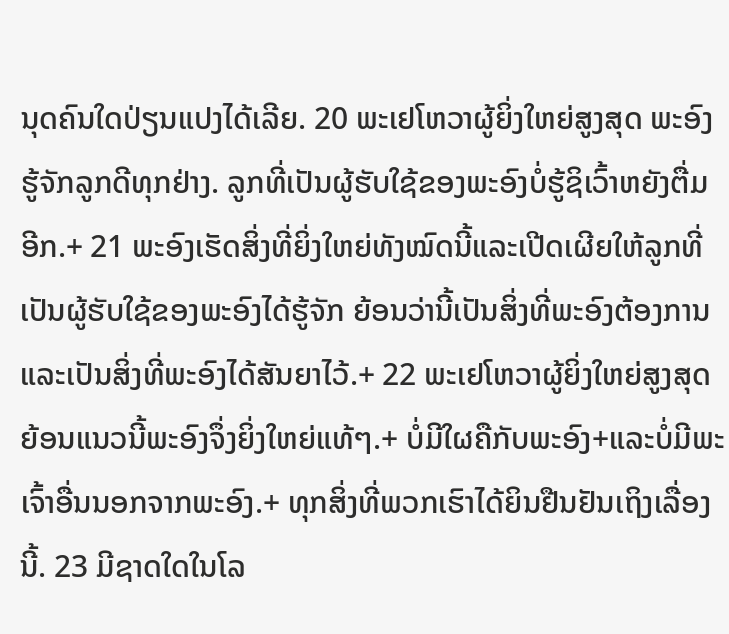ນຸດຄົນໃດປ່ຽນແປງໄດ້ເລີຍ. 20 ພະເຢໂຫວາຜູ້ຍິ່ງໃຫຍ່ສູງສຸດ ພະອົງຮູ້ຈັກລູກດີທຸກຢ່າງ. ລູກທີ່ເປັນຜູ້ຮັບໃຊ້ຂອງພະອົງບໍ່ຮູ້ຊິເວົ້າຫຍັງຕື່ມອີກ.+ 21 ພະອົງເຮັດສິ່ງທີ່ຍິ່ງໃຫຍ່ທັງໝົດນີ້ແລະເປີດເຜີຍໃຫ້ລູກທີ່ເປັນຜູ້ຮັບໃຊ້ຂອງພະອົງໄດ້ຮູ້ຈັກ ຍ້ອນວ່ານີ້ເປັນສິ່ງທີ່ພະອົງຕ້ອງການແລະເປັນສິ່ງທີ່ພະອົງໄດ້ສັນຍາໄວ້.+ 22 ພະເຢໂຫວາຜູ້ຍິ່ງໃຫຍ່ສູງສຸດ ຍ້ອນແນວນີ້ພະອົງຈຶ່ງຍິ່ງໃຫຍ່ແທ້ໆ.+ ບໍ່ມີໃຜຄືກັບພະອົງ+ແລະບໍ່ມີພະເຈົ້າອື່ນນອກຈາກພະອົງ.+ ທຸກສິ່ງທີ່ພວກເຮົາໄດ້ຍິນຢືນຢັນເຖິງເລື່ອງນີ້. 23 ມີຊາດໃດໃນໂລ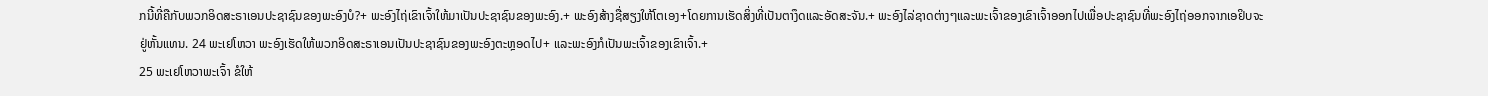ກນີ້ທີ່ຄືກັບພວກອິດສະຣາເອນປະຊາຊົນຂອງພະອົງບໍ?+ ພະອົງໄຖ່ເຂົາເຈົ້າໃຫ້ມາເປັນປະຊາຊົນຂອງພະອົງ.+ ພະອົງສ້າງຊື່ສຽງໃຫ້ໂຕເອງ+ໂດຍການເຮັດສິ່ງທີ່ເປັນຕາງຶດແລະອັດສະຈັນ.+ ພະອົງໄລ່ຊາດຕ່າງໆແລະພະເຈົ້າຂອງເຂົາເຈົ້າອອກໄປເພື່ອປະຊາຊົນທີ່ພະອົງໄຖ່ອອກຈາກເອຢິບຈະຢູ່ຫັ້ນແທນ. 24 ພະເຢໂຫວາ ພະອົງເຮັດໃຫ້ພວກອິດສະຣາເອນເປັນປະຊາຊົນຂອງພະອົງຕະຫຼອດໄປ+ ແລະພະອົງກໍເປັນພະເຈົ້າຂອງເຂົາເຈົ້າ.+
25 ພະເຢໂຫວາພະເຈົ້າ ຂໍໃຫ້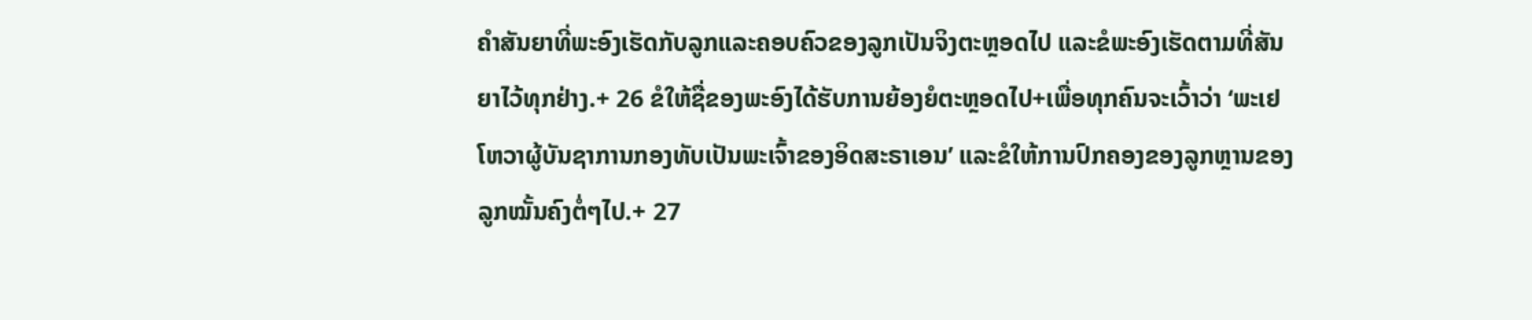ຄຳສັນຍາທີ່ພະອົງເຮັດກັບລູກແລະຄອບຄົວຂອງລູກເປັນຈິງຕະຫຼອດໄປ ແລະຂໍພະອົງເຮັດຕາມທີ່ສັນຍາໄວ້ທຸກຢ່າງ.+ 26 ຂໍໃຫ້ຊື່ຂອງພະອົງໄດ້ຮັບການຍ້ອງຍໍຕະຫຼອດໄປ+ເພື່ອທຸກຄົນຈະເວົ້າວ່າ ‘ພະເຢໂຫວາຜູ້ບັນຊາການກອງທັບເປັນພະເຈົ້າຂອງອິດສະຣາເອນ’ ແລະຂໍໃຫ້ການປົກຄອງຂອງລູກຫຼານຂອງລູກໝັ້ນຄົງຕໍ່ໆໄປ.+ 27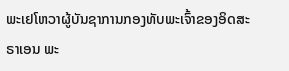ພະເຢໂຫວາຜູ້ບັນຊາການກອງທັບພະເຈົ້າຂອງອິດສະຣາເອນ ພະ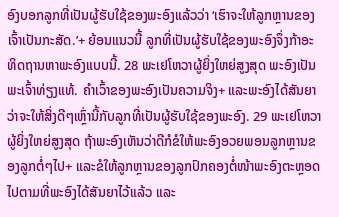ອົງບອກລູກທີ່ເປັນຜູ້ຮັບໃຊ້ຂອງພະອົງແລ້ວວ່າ ‘ເຮົາຈະໃຫ້ລູກຫຼານຂອງເຈົ້າເປັນກະສັດ.’+ ຍ້ອນແນວນີ້ ລູກທີ່ເປັນຜູ້ຮັບໃຊ້ຂອງພະອົງຈຶ່ງກ້າອະທິດຖານຫາພະອົງແບບນີ້. 28 ພະເຢໂຫວາຜູ້ຍິ່ງໃຫຍ່ສູງສຸດ ພະອົງເປັນພະເຈົ້າທ່ຽງແທ້. ຄຳເວົ້າຂອງພະອົງເປັນຄວາມຈິງ+ ແລະພະອົງໄດ້ສັນຍາວ່າຈະໃຫ້ສິ່ງດີໆເຫຼົ່ານີ້ກັບລູກທີ່ເປັນຜູ້ຮັບໃຊ້ຂອງພະອົງ. 29 ພະເຢໂຫວາຜູ້ຍິ່ງໃຫຍ່ສູງສຸດ ຖ້າພະອົງເຫັນວ່າດີກໍຂໍໃຫ້ພະອົງອວຍພອນລູກຫຼານຂອງລູກຕໍ່ໆໄປ+ ແລະຂໍໃຫ້ລູກຫຼານຂອງລູກປົກຄອງຕໍ່ໜ້າພະອົງຕະຫຼອດໄປຕາມທີ່ພະອົງໄດ້ສັນຍາໄວ້ແລ້ວ ແລະ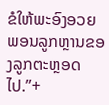ຂໍໃຫ້ພະອົງອວຍພອນລູກຫຼານຂອງລູກຕະຫຼອດໄປ.”+